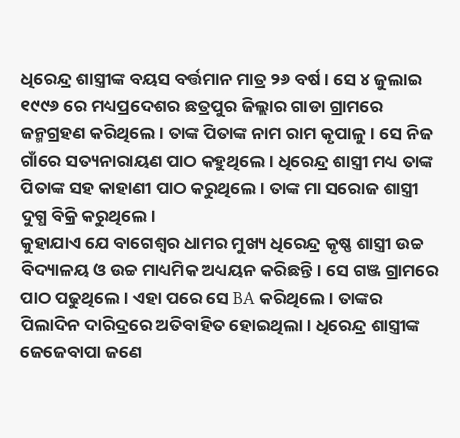ଧିରେନ୍ଦ୍ର ଶାସ୍ତ୍ରୀଙ୍କ ବୟସ ବର୍ତ୍ତମାନ ମାତ୍ର ୨୬ ବର୍ଷ। ସେ ୪ ଜୁଲାଇ ୧୯୯୬ ରେ ମଧ୍ୟପ୍ରଦେଶର ଛତ୍ରପୁର ଜିଲ୍ଲାର ଗାଡା ଗ୍ରାମରେ ଜନ୍ମଗ୍ରହଣ କରିଥିଲେ। ତାଙ୍କ ପିତାଙ୍କ ନାମ ରାମ କୃପାଳୁ। ସେ ନିଜ ଗାଁରେ ସତ୍ୟନାରାୟଣ ପାଠ କହୁଥିଲେ। ଧିରେନ୍ଦ୍ର ଶାସ୍ତ୍ରୀ ମଧ୍ୟ ତାଙ୍କ ପିତାଙ୍କ ସହ କାହାଣୀ ପାଠ କରୁଥିଲେ। ତାଙ୍କ ମା ସରୋଜ ଶାସ୍ତ୍ରୀ ଦୁଗ୍ଧ ବିକ୍ରି କରୁଥିଲେ।
କୁହାଯାଏ ଯେ ବାଗେଶ୍ୱର ଧାମର ମୁଖ୍ୟ ଧିରେନ୍ଦ୍ର କୃଷ୍ଣ ଶାସ୍ତ୍ରୀ ଉଚ୍ଚ ବିଦ୍ୟାଳୟ ଓ ଉଚ୍ଚ ମାଧ୍ୟମିକ ଅଧ୍ୟୟନ କରିଛନ୍ତି। ସେ ଗଞ୍ଜ ଗ୍ରାମରେ ପାଠ ପଢୁଥିଲେ। ଏହା ପରେ ସେ BA କରିଥିଲେ। ତାଙ୍କର ପିଲାଦିନ ଦାରିଦ୍ରରେ ଅତିବାହିତ ହୋଇଥିଲା। ଧିରେନ୍ଦ୍ର ଶାସ୍ତ୍ରୀଙ୍କ ଜେଜେବାପା ଜଣେ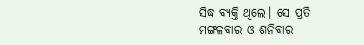ସିଦ୍ଧ ବ୍ୟକ୍ତି ଥିଲେ। ସେ ପ୍ରତି ମଙ୍ଗଳବାର ଓ ଶନିବାର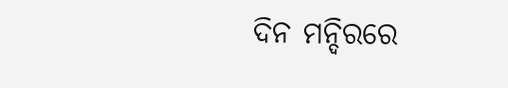ଦିନ ମନ୍ଦିରରେ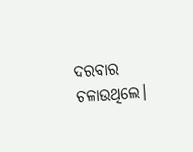ଦରବାର ଚଳାଉଥିଲେ।